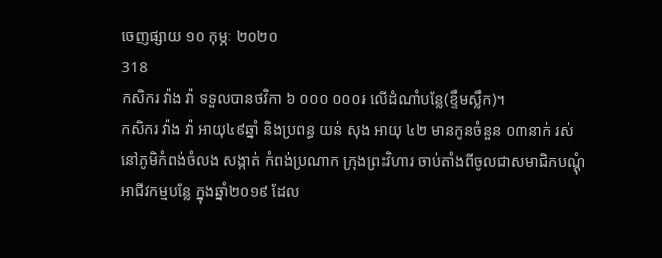ចេញផ្សាយ ១០ កុម្ភៈ ២០២០
318
កសិករ វ៉ាង វ៉ា ទទួលបានថវិកា ៦ ០០០ ០០០៛ លើដំណាំបន្លែ(ខ្ទឹមស្លឹក)។
កសិករ វ៉ាង វ៉ា អាយុ៤៩ឆ្នាំ និងប្រពន្ធ យន់ សុង អាយុ ៤២ មានកូនចំនួន ០៣នាក់ រស់នៅភូមិកំពង់ចំលង សង្កាត់ កំពង់ប្រណាក ក្រុងព្រះវិហារ ចាប់តាំងពីចូលជាសមាជិកបណ្ដុំអាជីវកម្មបន្លែ ក្នុងឆ្នាំ២០១៩ ដែល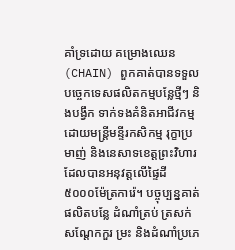គាំទ្រដោយ គម្រោងឈេន(CHAIN) ពួកគាត់បានទទួលបច្ចេកទេសផលិតកម្មបន្លែថ្មីៗ និងបង្វឹក ទាក់ទងគំនិតអាជីវកម្ម ដោយមន្រ្តីមន្ទីរកសិកម្ម រុក្ខាប្រមាញ់ និងនេសាទខេត្តព្រះវិហារ ដែលបានអនុវត្តលើផ្ទៃដី ៥០០០ម៉ែត្រការ៉េ។ បច្ចុប្បន្នគាត់ផលិតបន្លែ ដំណាំត្រប់ ត្រសក់ សណ្ដែកកួរ ម្រះ និងដំណាំប្រភេ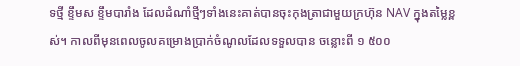ទថ្មី ខ្ទឹមស ខ្ទឹមបារាំង ដែលដំណាំថ្មីៗទាំងនេះគាត់បានចុះកុងត្រាជាមួយក្រហ៊ុន NAV ក្នុងតម្លៃខ្ពស់។ កាលពីមុនពេលចូលគម្រោងប្រាក់ចំណូលដែលទទួលបាន ចន្លោះពី ១ ៥០០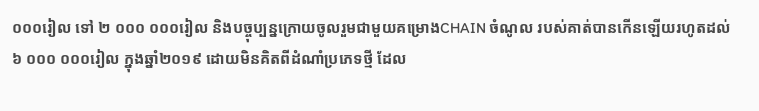០០០រៀល ទៅ ២ ០០០ ០០០រៀល និងបច្ចុប្បន្នក្រោយចូលរួមជាមួយគម្រោងCHAIN ចំណូល របស់គាត់បានកើនឡើយរហូតដល់ ៦ ០០០ ០០០រៀល ក្នុងឆ្នាំ២០១៩ ដោយមិនគិតពីដំណាំប្រភេទថ្មី ដែល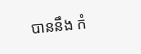បាននឹង កំ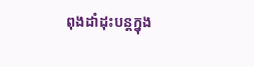ពុងដាំដុះបន្តក្នុង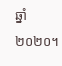ឆ្នាំ២០២០។